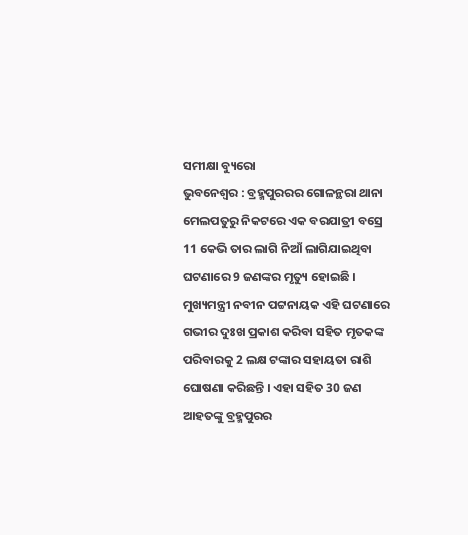ସମୀକ୍ଷା ବ୍ୟୁରୋ
ଭୁବନେଶ୍ବର : ବ୍ରହ୍ମପୁରରର ଗୋଳନ୍ଥରା ଥାନା ମେଲପତୁରୁ ନିକଟରେ ଏକ ବରଯାତ୍ରୀ ବସ୍ରେ 11 କେଭି ତାର ଲାଗି ନିଆଁ ଲାଗିଯାଇଥିବା ଘଟଣାରେ 9 ଜଣଙ୍କର ମୃତ୍ୟୁ ହୋଇଛି । ମୁଖ୍ୟମନ୍ତ୍ରୀ ନବୀନ ପଟ୍ଟନାୟକ ଏହି ଘଟଣାରେ ଗଭୀର ଦୁଃଖ ପ୍ରକାଶ କରିବା ସହିତ ମୃତକଙ୍କ ପରିବାରକୁ 2 ଲକ୍ଷ ଟଙ୍କାର ସହାୟତା ରାଶି ଘୋଷଣା କରିଛନ୍ତି । ଏହା ସହିତ 30 ଜଣ ଆହତଙ୍କୁ ବ୍ରହ୍ମପୁରର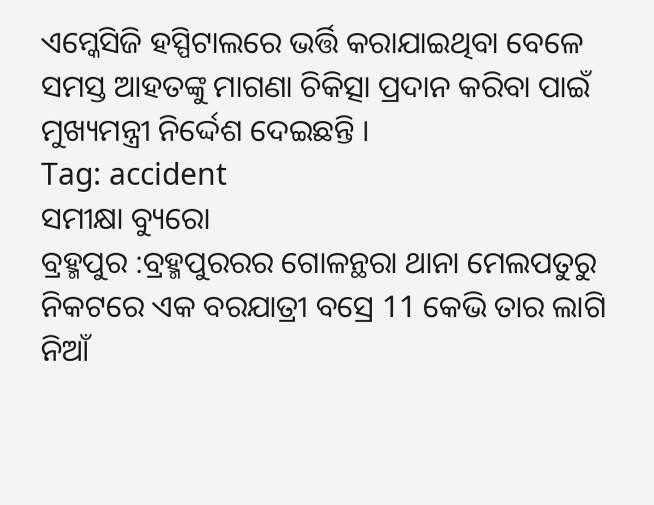ଏମ୍କେସିଜି ହସ୍ପିଟାଲରେ ଭର୍ତ୍ତି କରାଯାଇଥିବା ବେଳେ ସମସ୍ତ ଆହତଙ୍କୁ ମାଗଣା ଚିକିତ୍ସା ପ୍ରଦାନ କରିବା ପାଇଁ ମୁଖ୍ୟମନ୍ତ୍ରୀ ନିର୍ଦ୍ଦେଶ ଦେଇଛନ୍ତି ।
Tag: accident
ସମୀକ୍ଷା ବ୍ୟୁରୋ
ବ୍ରହ୍ମପୁର :ବ୍ରହ୍ମପୁରରର ଗୋଳନ୍ଥରା ଥାନା ମେଲପତୁରୁ ନିକଟରେ ଏକ ବରଯାତ୍ରୀ ବସ୍ରେ 11 କେଭି ତାର ଲାଗି ନିଆଁ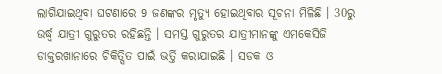ଲାଗିଯାଇଥିବା ଘଟଣାରେ 9 ଜଣଙ୍କର ମୃତ୍ୟୁ ହୋଇଥିବାର ସୂଚନା ମିଳିଛି । 30ରୁ ଉର୍ଦ୍ଧ୍ବ ଯାତ୍ରୀ ଗୁରୁତର ରହିଛନ୍ତି । ସମସ୍ତ ଗୁରୁତର ଯାତ୍ରୀମାନଙ୍କୁ ଏମକେସିଜି ଡାକ୍ତରଖାନାରେ ଚିକିତ୍ସିତ ପାଇଁ ଭର୍ତ୍ତି କରାଯାଇଛି । ସଡକ ଓ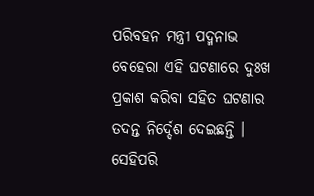ପରିବହନ ମନ୍ତ୍ରୀ ପଦ୍ମନାଭ ବେହେରା ଏହି ଘଟଣାରେ ଦୁଃଖ ପ୍ରକାଶ କରିବା ସହିତ ଘଟଣାର ତଦନ୍ତ ନିର୍ଦ୍ଦେଶ ଦେଇଛନ୍ତି । ସେହିପରି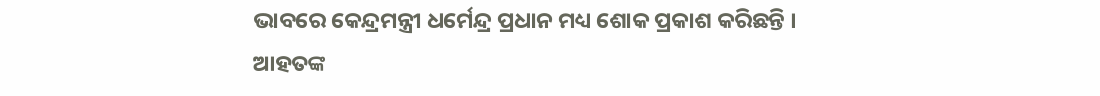ଭାବରେ କେନ୍ଦ୍ରମନ୍ତ୍ରୀ ଧର୍ମେନ୍ଦ୍ର ପ୍ରଧାନ ମଧ୍ୟ ଶୋକ ପ୍ରକାଶ କରିଛନ୍ତି । ଆହତଙ୍କ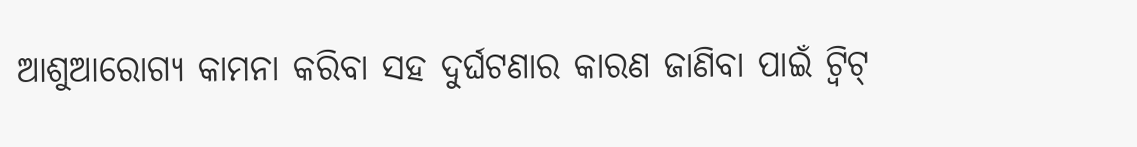ଆଶୁଆରୋଗ୍ୟ କାମନା କରିବା ସହ ଦୁର୍ଘଟଣାର କାରଣ ଜାଣିବା ପାଇଁ ଟ୍ବିଟ୍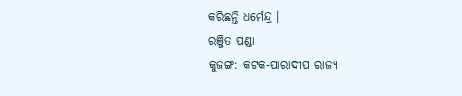କରିଛନ୍ତି ଧର୍ମେନ୍ଦ୍ର ।
ରଞ୍ଜିତ ପଣ୍ଡା
କୁଜଙ୍ଗ: କଟକ-ପାରାଦୀପ ରାଜ୍ୟ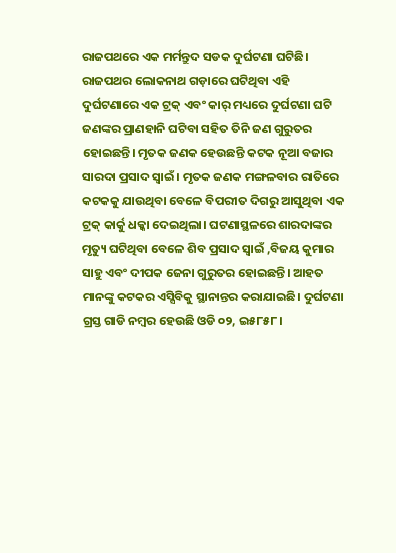ରାଜପଥରେ ଏକ ମର୍ମନ୍ତୁଦ ସଡକ ଦୁର୍ଘଟଣା ଘଟିଛି। ରାଜପଥର ଲୋକନାଥ ଗଡ଼ାରେ ଘଟିଥିବା ଏହି ଦୁର୍ଘଟଣାରେ ଏକ ଟ୍ରକ୍ ଏବଂ କାର୍ ମଧ୍ୟରେ ଦୁର୍ଘଟଣା ଘଟି ଜଣଙ୍କର ପ୍ରାଣହାନି ଘଟିବା ସହିତ ତିନି ଜଣ ଗୁରୁତର ହୋଇଛନ୍ତି। ମୃତକ ଜଣକ ହେଉଛନ୍ତି କଟକ ନୂଆ ବଜାର ସାରଦା ପ୍ରସାଦ ସ୍ବାଇଁ। ମୃତକ ଜଣକ ମଙ୍ଗଳବାର ରାତିରେ କଟକକୁ ଯାଉଥିବା ବେଳେ ବିପରୀତ ଦିଗରୁ ଆସୁଥିବା ଏକ ଟ୍ରକ୍ କାର୍କୁ ଧକ୍କା ଦେଇଥିଲା। ଘଟଣାସ୍ଥଳରେ ଶାରଦାଙ୍କର ମୃତ୍ୟୁ ଘଟିଥିବା ବେଳେ ଶିବ ପ୍ରସାଦ ସ୍ବାଇଁ ,ବିଜୟ କୁମାର ସାହୁ ଏବଂ ଦୀପକ ଜେନା ଗୁରୁତର ହୋଇଛନ୍ତି। ଆହତ ମାନଙ୍କୁ କଟକର ଏସ୍ସିବିକୁ ସ୍ଥାନାନ୍ତର କରାଯାଇଛି। ଦୁର୍ଘଟଣା ଗ୍ରସ୍ତ ଗାଡି ନମ୍ବର ହେଉଛି ଓଡି ୦୨, ଇ୫୮୫୮।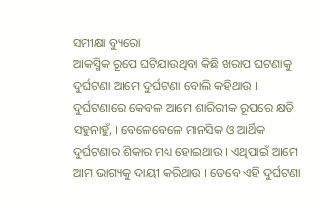ସମୀକ୍ଷା ବ୍ୟୁରୋ
ଆକସ୍ମିକ ରୂପେ ଘଟିଯାଉଥିବା କିଛି ଖରାପ ଘଟଣାକୁ ଦୁର୍ଘଟଣା ଆମେ ଦୁର୍ଘଟଣା ବୋଲି କହିଥାଉ । ଦୁର୍ଘଟଣାରେ କେବଳ ଆମେ ଶାରିରୀକ ରୂପରେ କ୍ଷତି ସହୁନାହୁଁ, । ବେଳେବେଳେ ମାନସିକ ଓ ଆର୍ଥିକ ଦୁର୍ଘଟଣାର ଶିକାର ମଧ୍ୟ ହୋଇଥାଉ । ଏଥିପାଇଁ ଆମେ ଆମ ଭାଗ୍ୟକୁ ଦାୟୀ କରିଥାଉ । ତେବେ ଏହି ଦୁର୍ଘଟଣା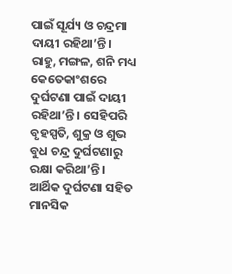ପାଇଁ ସୂର୍ଯ୍ୟ ଓ ଚନ୍ଦ୍ରମା ଦାୟୀ ରହିଥା’ନ୍ତି । ରାହୁ, ମଙ୍ଗଳ, ଶନି ମଧ୍ୟ କେତେକାଂଶରେ ଦୁର୍ଘଟଣା ପାଇଁ ଦାୟୀ ରହିଥା’ନ୍ତି । ସେହିପରି ବୃହସ୍ପତି, ଶୁକ୍ର ଓ ଶୁଭ ବୁଧ ଚନ୍ଦ୍ର ଦୁର୍ଘଟଣାରୁ ରକ୍ଷା କରିଥା’ନ୍ତି । ଆର୍ଥିକ ଦୁର୍ଘଟଣା ସହିତ ମାନସିକ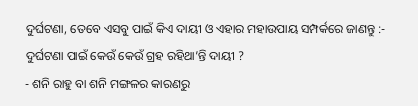ଦୁର୍ଘଟଣା, ତେବେ ଏସବୁ ପାଇଁ କିଏ ଦାୟୀ ଓ ଏହାର ମହାଉପାୟ ସମ୍ପର୍କରେ ଜାଣନ୍ତୁ :-
ଦୁର୍ଘଟଣା ପାଇଁ କେଉଁ କେଉଁ ଗ୍ରହ ରହିଥା’ନ୍ତି ଦାୟୀ ?
- ଶନି ରାହୁ ବା ଶନି ମଙ୍ଗଳର କାରଣରୁ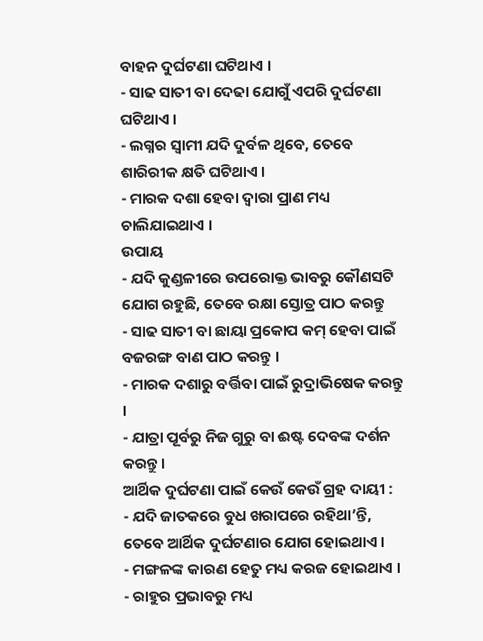ବାହନ ଦୁର୍ଘଟଣା ଘଟିଥାଏ ।
- ସାଢ ସାତୀ ବା ଦେଢା ଯୋଗୁଁ ଏପରି ଦୁର୍ଘଟଣା ଘଟିଥାଏ ।
- ଲଗ୍ନର ସ୍ବାମୀ ଯଦି ଦୁର୍ବଳ ଥିବେ, ତେବେ ଶାରିରୀକ କ୍ଷତି ଘଟିଥାଏ ।
- ମାରକ ଦଶା ହେବା ଦ୍ବାରା ପ୍ରାଣ ମଧ୍ୟ ଚାଲିଯାଇଥାଏ ।
ଉପାୟ
- ଯଦି କୁଣ୍ଡଳୀରେ ଉପରୋକ୍ତ ଭାବରୁ କୌଣସଟି ଯୋଗ ରହୁଛି, ତେବେ ରକ୍ଷା ସ୍ତୋତ୍ର ପାଠ କରନ୍ତୁ
- ସାଢ ସାତୀ ବା ଛାୟା ପ୍ରକୋପ କମ୍ ହେବା ପାଇଁ ବଜରଙ୍ଗ ବାଣ ପାଠ କରନ୍ତୁ ।
- ମାରକ ଦଶାରୁ ବର୍ତ୍ତିବା ପାଇଁ ରୁଦ୍ରାଭିଷେକ କରନ୍ତୁ ।
- ଯାତ୍ରା ପୂର୍ବରୁ ନିଜ ଗୁରୁ ବା ଈଷ୍ଟ ଦେବଙ୍କ ଦର୍ଶନ କରନ୍ତୁ ।
ଆର୍ଥିକ ଦୁର୍ଘଟଣା ପାଇଁ କେଉଁ କେଉଁ ଗ୍ରହ ଦାୟୀ :
- ଯଦି ଜାତକରେ ବୁଧ ଖରାପରେ ରହିଥା’ନ୍ତି, ତେବେ ଆର୍ଥିକ ଦୁର୍ଘଟଣାର ଯୋଗ ହୋଇଥାଏ ।
- ମଙ୍ଗଳଙ୍କ କାରଣ ହେତୁ ମଧ୍ୟ କରଜ ହୋଇଥାଏ ।
- ରାହୁର ପ୍ରଭାବରୁ ମଧ୍ୟ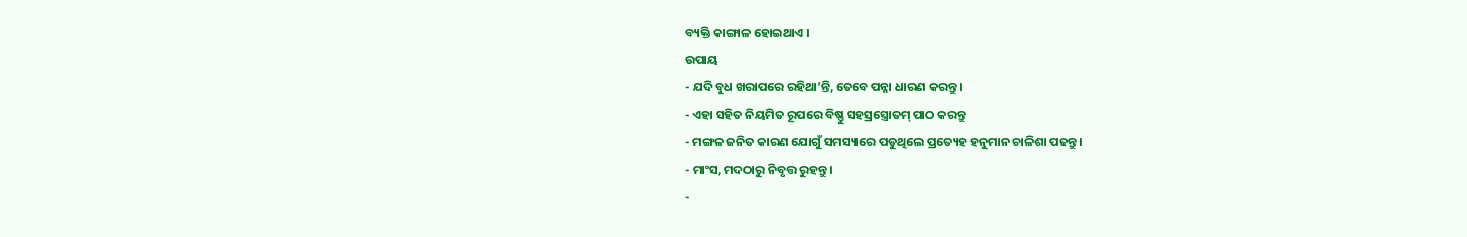ବ୍ୟକ୍ତି କାଙ୍ଗାଳ ହୋଇଥାଏ ।
ଉପାୟ
- ଯଦି ବୁଧ ଖରାପରେ ରହିଥା’ନ୍ତି, ତେବେ ପନ୍ନା ଧାରଣ କରନ୍ତୁ ।
- ଏହା ସହିତ ନିୟମିତ ରୂପରେ ବିଷ୍ଣୁ ସହସ୍ରସ୍ତ୍ରୋତମ୍ ପାଠ କରନ୍ତୁ
- ମଙ୍ଗଳ ଜନିତ କାରଣ ଯୋଗୁଁ ସମସ୍ୟାରେ ପଡୁଥିଲେ ପ୍ରତ୍ୟେହ ହନୁମାନ ଚାଳିଶା ପଢନ୍ତୁ ।
- ମାଂସ, ମଦଠାରୁ ନିବୃତ୍ତ ରୁହନ୍ତୁ ।
-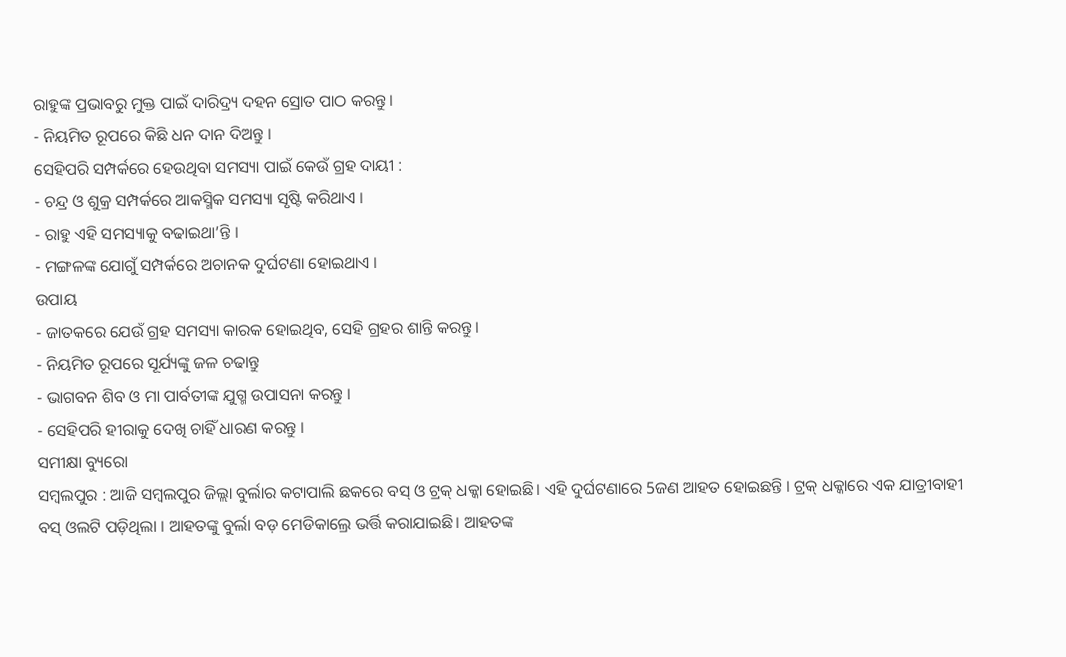ରାହୁଙ୍କ ପ୍ରଭାବରୁ ମୁକ୍ତ ପାଇଁ ଦାରିଦ୍ର୍ୟ ଦହନ ସ୍ରୋତ ପାଠ କରନ୍ତୁ ।
- ନିୟମିତ ରୂପରେ କିଛି ଧନ ଦାନ ଦିଅନ୍ତୁ ।
ସେହିପରି ସମ୍ପର୍କରେ ହେଉଥିବା ସମସ୍ୟା ପାଇଁ କେଉଁ ଗ୍ରହ ଦାୟୀ :
- ଚନ୍ଦ୍ର ଓ ଶୁକ୍ର ସମ୍ପର୍କରେ ଆକସ୍ମିକ ସମସ୍ୟା ସୃଷ୍ଟି କରିଥାଏ ।
- ରାହୁ ଏହି ସମସ୍ୟାକୁ ବଢାଇଥା’ନ୍ତି ।
- ମଙ୍ଗଳଙ୍କ ଯୋଗୁଁ ସମ୍ପର୍କରେ ଅଚାନକ ଦୁର୍ଘଟଣା ହୋଇଥାଏ ।
ଉପାୟ
- ଜାତକରେ ଯେଉଁ ଗ୍ରହ ସମସ୍ୟା କାରକ ହୋଇଥିବ, ସେହି ଗ୍ରହର ଶାନ୍ତି କରନ୍ତୁ ।
- ନିୟମିତ ରୂପରେ ସୂର୍ଯ୍ୟଙ୍କୁ ଜଳ ଚଢାନ୍ତୁ
- ଭାଗବନ ଶିବ ଓ ମା ପାର୍ବତୀଙ୍କ ଯୁଗ୍ମ ଉପାସନା କରନ୍ତୁ ।
- ସେହିପରି ହୀରାକୁ ଦେଖି ଚାହିଁ ଧାରଣ କରନ୍ତୁ ।
ସମୀକ୍ଷା ବ୍ୟୁରୋ
ସମ୍ବଲପୁର : ଆଜି ସମ୍ବଲପୁର ଜିଲ୍ଲା ବୁର୍ଲାର କଟାପାଲି ଛକରେ ବସ୍ ଓ ଟ୍ରକ୍ ଧକ୍କା ହୋଇଛି। ଏହି ଦୁର୍ଘଟଣାରେ 5ଜଣ ଆହତ ହୋଇଛନ୍ତି । ଟ୍ରକ୍ ଧକ୍କାରେ ଏକ ଯାତ୍ରୀବାହୀ ବସ୍ ଓଲଟି ପଡ଼ିଥିଲା । ଆହତଙ୍କୁ ବୁର୍ଲା ବଡ଼ ମେଡିକାଲ୍ରେ ଭର୍ତ୍ତି କରାଯାଇଛି। ଆହତଙ୍କ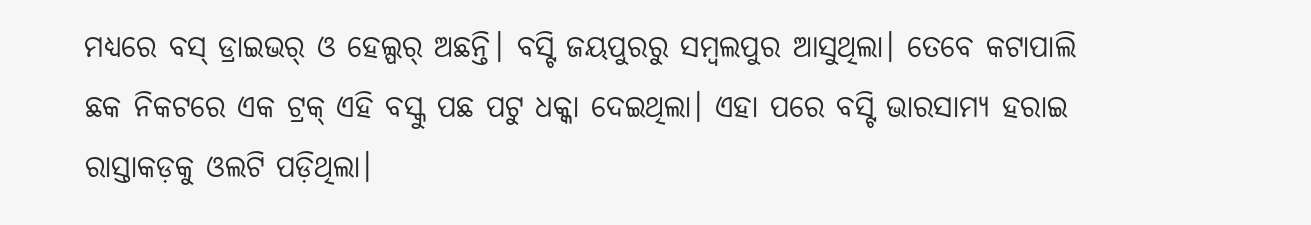ମଧ୍ୟରେ ବସ୍ ଡ୍ରାଇଭର୍ ଓ ହେଲ୍ପର୍ ଅଛନ୍ତି। ବସ୍ଟି ଜୟପୁରରୁ ସମ୍ବଲପୁର ଆସୁଥିଲା। ତେବେ କଟାପାଲି ଛକ ନିକଟରେ ଏକ ଟ୍ରକ୍ ଏହି ବସ୍କୁ ପଛ ପଟୁ ଧକ୍କା ଦେଇଥିଲା। ଏହା ପରେ ବସ୍ଟି ଭାରସାମ୍ୟ ହରାଇ ରାସ୍ତାକଡ଼କୁ ଓଲଟି ପଡ଼ିଥିଲା।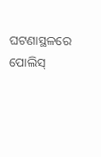ଘଟଣାସ୍ଥଳରେ ପୋଲିସ୍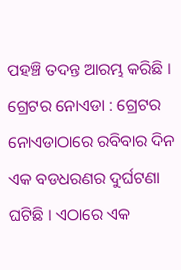ପହଞ୍ଚି ତଦନ୍ତ ଆରମ୍ଭ କରିଛି ।
ଗ୍ରେଟର ନୋଏଡା : ଗ୍ରେଟର ନୋଏଡାଠାରେ ରବିବାର ଦିନ ଏକ ବଡଧରଣର ଦୁର୍ଘଟଣା ଘଟିଛି । ଏଠାରେ ଏକ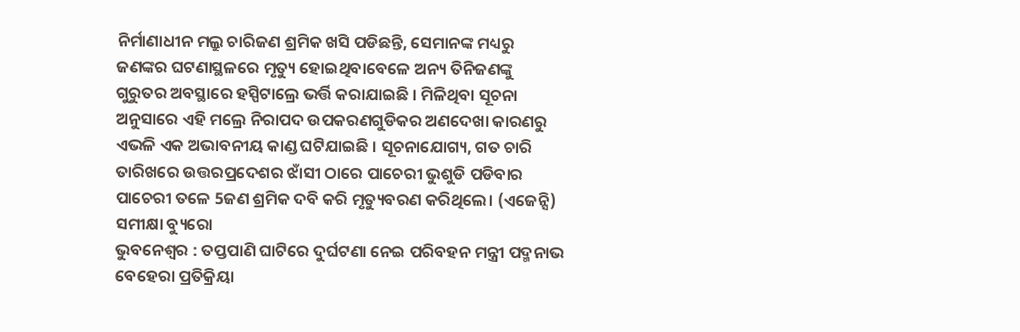ନିର୍ମାଣାଧୀନ ମଲ୍ରୁ ଚାରିଜଣ ଶ୍ରମିକ ଖସି ପଡିଛନ୍ତି, ସେମାନଙ୍କ ମଧ୍ୟରୁ ଜଣଙ୍କର ଘଟଣାସ୍ଥଳରେ ମୃତ୍ୟୁ ହୋଇଥିବାବେଳେ ଅନ୍ୟ ତିନିଜଣଙ୍କୁ ଗୁରୁତର ଅବସ୍ଥାରେ ହସ୍ପିଟାଲ୍ରେ ଭର୍ତ୍ତି କରାଯାଇଛି । ମିଳିଥିବା ସୂଚନା ଅନୁସାରେ ଏହି ମଲ୍ରେ ନିରାପଦ ଉପକରଣଗୁଡିକର ଅଣଦେଖା କାରଣରୁ ଏଭଳି ଏକ ଅଭାବନୀୟ କାଣ୍ଡ ଘଟିଯାଇଛି । ସୂଚନାଯୋଗ୍ୟ, ଗତ ଚାରି ତାରିଖରେ ଉତ୍ତରପ୍ରଦେଶର ଝାଁସୀ ଠାରେ ପାଚେରୀ ଭୁଶୁଡି ପଡିବାର ପାଚେରୀ ତଳେ 5ଜଣ ଶ୍ରମିକ ଦବି କରି ମୃତ୍ୟୁବରଣ କରିଥିଲେ। (ଏଜେନ୍ସି)
ସମୀକ୍ଷା ବ୍ୟୁରୋ
ଭୁବନେଶ୍ବର : ତପ୍ତପାଣି ଘାଟିରେ ଦୁର୍ଘଟଣା ନେଇ ପରିବହନ ମନ୍ତ୍ରୀ ପଦ୍ମନାଭ ବେହେରା ପ୍ରତିକ୍ରିୟା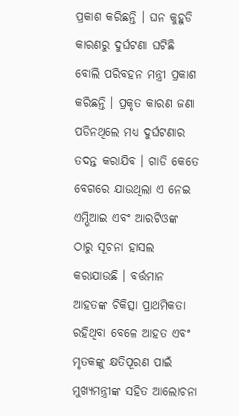ପ୍ରକାଶ କରିଛନ୍ତି । ଘନ କୁହୁଡି କାରଣରୁ ଦୁର୍ଘଟଣା ଘଟିଛି ବୋଲି ପରିବହନ ମନ୍ତ୍ରୀ ପ୍ରକାଶ କରିଛନ୍ତି । ପ୍ରକୃତ କାରଣ ଜଣା ପଡିନଥିଲେ ମଧ୍ୟ ଦୁର୍ଘଟଣାର ତଦନ୍ତ କରାଯିବ । ଗାଡି କେତେ ବେଗରେ ଯାଉଥିଲା ଏ ନେଇ ଏମ୍ଭିଆଇ ଏବଂ ଆରଟିଓଙ୍କ ଠାରୁ ସୂଚନା ହାସଲ କରାଯାଉଛି । ବର୍ତ୍ତମାନ ଆହତଙ୍କ ଚିକିତ୍ସା ପ୍ରାଥମିକତା ରହିଥିବା ବେଳେ ଆହତ ଏବଂ ମୃତକଙ୍କୁ କ୍ଷତିପୂରଣ ପାଇଁ ମୁଖ୍ୟମନ୍ତ୍ରୀଙ୍କ ସହିତ ଆଲୋଚନା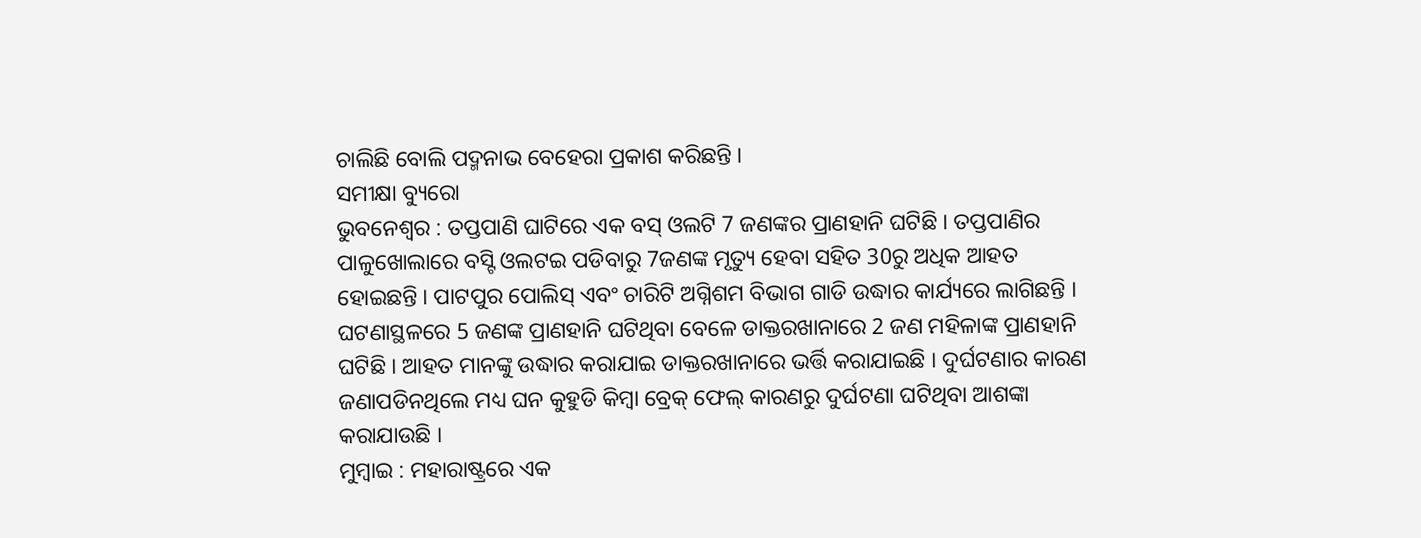ଚାଲିଛି ବୋଲି ପଦ୍ମନାଭ ବେହେରା ପ୍ରକାଶ କରିଛନ୍ତି ।
ସମୀକ୍ଷା ବ୍ୟୁରୋ
ଭୁବନେଶ୍ବର : ତପ୍ତପାଣି ଘାଟିରେ ଏକ ବସ୍ ଓଲଟି 7 ଜଣଙ୍କର ପ୍ରାଣହାନି ଘଟିଛି । ତପ୍ତପାଣିର ପାଳୁଖୋଲାରେ ବସ୍ଟି ଓଲଟଇ ପଡିବାରୁ 7ଜଣଙ୍କ ମୃତ୍ୟୁ ହେବା ସହିତ 30ରୁ ଅଧିକ ଆହତ ହୋଇଛନ୍ତି । ପାଟପୁର ପୋଲିସ୍ ଏବଂ ଚାରିଟି ଅଗ୍ନିଶମ ବିଭାଗ ଗାଡି ଉଦ୍ଧାର କାର୍ଯ୍ୟରେ ଲାଗିଛନ୍ତି । ଘଟଣାସ୍ଥଳରେ 5 ଜଣଙ୍କ ପ୍ରାଣହାନି ଘଟିଥିବା ବେଳେ ଡାକ୍ତରଖାନାରେ 2 ଜଣ ମହିଳାଙ୍କ ପ୍ରାଣହାନି ଘଟିଛି । ଆହତ ମାନଙ୍କୁ ଉଦ୍ଧାର କରାଯାଇ ଡାକ୍ତରଖାନାରେ ଭର୍ତ୍ତି କରାଯାଇଛି । ଦୁର୍ଘଟଣାର କାରଣ ଜଣାପଡିନଥିଲେ ମଧ୍ୟ ଘନ କୁହୁଡି କିମ୍ବା ବ୍ରେକ୍ ଫେଲ୍ କାରଣରୁ ଦୁର୍ଘଟଣା ଘଟିଥିବା ଆଶଙ୍କା କରାଯାଉଛି ।
ମୁମ୍ବାଇ : ମହାରାଷ୍ଟ୍ରରେ ଏକ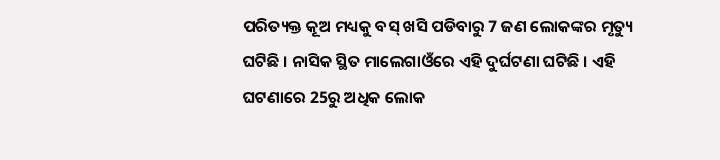ପରିତ୍ୟକ୍ତ କୂଅ ମଧ୍ୟକୁ ବସ୍ ଖସି ପଡିବାରୁ 7 ଜଣ ଲୋକଙ୍କର ମୃତ୍ୟୁ ଘଟିଛି । ନାସିକ ସ୍ଥିତ ମାଲେଗାଓଁରେ ଏହି ଦୁର୍ଘଟଣା ଘଟିଛି । ଏହି ଘଟଣାରେ 25ରୁ ଅଧିକ ଲୋକ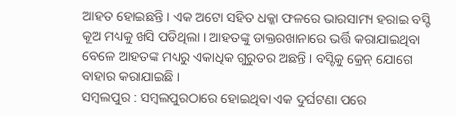ଆହତ ହୋଇଛନ୍ତି । ଏକ ଅଟୋ ସହିତ ଧକ୍କା ଫଳରେ ଭାରସାମ୍ୟ ହରାଇ ବସ୍ଟି କୂଅ ମଧ୍ୟକୁ ଖସି ପଡିଥିଲା । ଆହତଙ୍କୁ ଡାକ୍ତରଖାନାରେ ଭର୍ତ୍ତି କରାଯାଇଥିବା ବେଳେ ଆହତଙ୍କ ମଧ୍ୟରୁ ଏକାଧିକ ଗୁରୁତର ଅଛନ୍ତି । ବସ୍ଟିକୁ କ୍ରେନ୍ ଯୋଗେ ବାହାର କରାଯାଇଛି ।
ସମ୍ବଲପୁର : ସମ୍ବଲପୁରଠାରେ ହୋଇଥିବା ଏକ ଦୁର୍ଘଟଣା ପରେ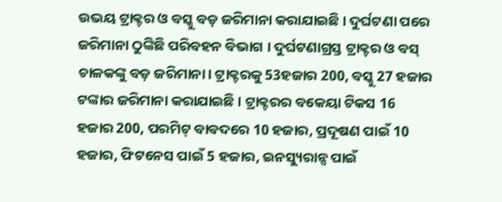ଉଭୟ ଟ୍ରାକ୍ଟର ଓ ବସ୍କୁ ବଡ଼ ଜରିମାନା କରାଯାଇଛି । ଦୁର୍ଘଟଣା ପରେ ଜରିମାନା ଠୁଙ୍କିଛି ପରିବହନ ବିଭାଗ । ଦୁର୍ଘଟଣାଗ୍ରସ୍ତ ଟ୍ରାକ୍ଟର ଓ ବସ୍ ଚାଳକଙ୍କୁ ବଡ଼ ଜରିମାନା। ଟ୍ରାକ୍ଟରକୁ 53ହଜାର 200, ବସ୍କୁ 27 ହଜାର ଟଙ୍କାର ଜରିମାନା କରାଯାଇଛି । ଟ୍ରାକ୍ଟରର ବକେୟା ଟିକସ 16 ହଜାର 200, ପରମିଟ୍ ବାବଦରେ 10 ହଜାର, ପ୍ରଦୂଷଣ ପାଇଁ 10 ହଜାର, ଫିଟନେସ ପାଇଁ 5 ହଜାର, ଇନସ୍ୟୁରାନ୍ସ ପାଇଁ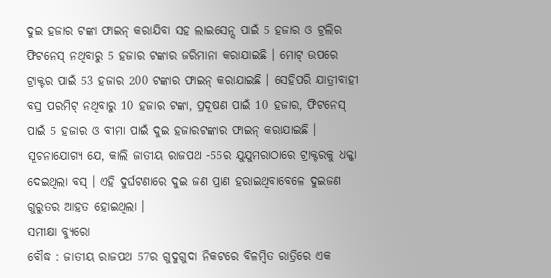ଦୁଇ ହଜାର ଟଙ୍କା ଫାଇନ୍ କରାଯିବା ସହ ଲାଇସେନ୍ସ ପାଇଁ 5 ହଜାର ଓ ଟ୍ରଲିର ଫିଟନେସ୍ ନଥିବାରୁ 5 ହଜାର ଟଙ୍କାର ଜରିମାନା କରାଯାଇଛି । ମୋଟ୍ ଉପରେ ଟ୍ରାକ୍ଟର ପାଇଁ 53 ହଜାର 200 ଟଙ୍କାର ଫାଇନ୍ କରାଯାଇଛି । ସେହିପରି ଯାତ୍ରୀବାହୀ ବସ୍ର ପରମିଟ୍ ନଥିବାରୁ 10 ହଜାର ଟଙ୍କା, ପ୍ରଦୂଷଣ ପାଇଁ 10 ହଜାର, ଫିଟନେସ୍ ପାଇଁ 5 ହଜାର ଓ ବୀମା ପାଇଁ ଦୁଇ ହଜାରଟଙ୍କାର ଫାଇନ୍ କରାଯାଇଛି ।
ସୂଚନାଯୋଗ୍ୟ ଯେ, କାଲି ଜାତୀୟ ରାଜପଥ -55ର ଯୁଯୁମରାଠାରେ ଟ୍ରାକ୍ଟରକୁ ଧକ୍କା ଦେଇଥିଲା ବସ୍ । ଏହି ଦୁର୍ଘଟଣାରେ ଦୁଇ ଜଣ ପ୍ରାଣ ହରାଇଥିବାବେଳେ ଦୁଇଜଣ ଗୁରୁତର ଆହତ ହୋଇଥିଲା ।
ସମୀକ୍ଷା ବ୍ୟୁରୋ
ବୌଦ୍ଧ : ଜାତୀୟ ରାଜପଥ 57ର ଗୁଦୁଗୁଦା ନିକଟରେ ବିଳମ୍ବିତ ରାତ୍ରିରେ ଏକ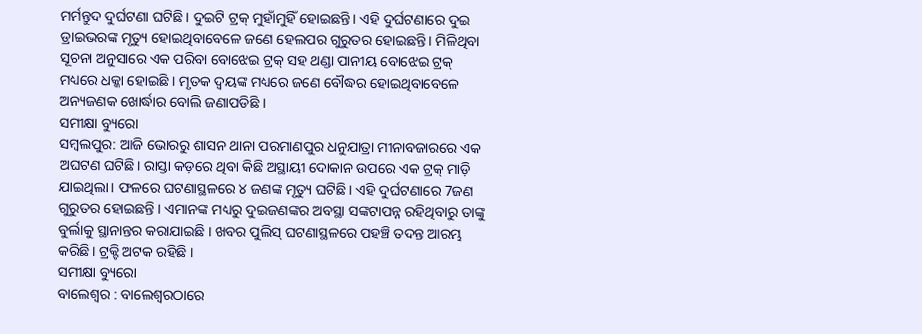ମର୍ମନ୍ତୁଦ ଦୁର୍ଘଟଣା ଘଟିଛି। ଦୁଇଟି ଟ୍ରକ୍ ମୁହାଁମୁହିଁ ହୋଇଛନ୍ତି। ଏହି ଦୁର୍ଘଟଣାରେ ଦୁଇ ଡ୍ରାଇଭରଙ୍କ ମୃତ୍ୟୁ ହୋଇଥିବାବେଳେ ଜଣେ ହେଲପର ଗୁରୁତର ହୋଇଛନ୍ତି। ମିଳିଥିବା ସୂଚନା ଅନୁସାରେ ଏକ ପରିବା ବୋଝେଇ ଟ୍ରକ୍ ସହ ଥଣ୍ଡା ପାନୀୟ ବୋଝେଇ ଟ୍ରକ୍ ମଧ୍ୟରେ ଧକ୍କା ହୋଇଛି । ମୃତକ ଦ୍ବୟଙ୍କ ମଧ୍ୟରେ ଜଣେ ବୌଦ୍ଧର ହୋଇଥିବାବେଳେ ଅନ୍ୟଜଣକ ଖୋର୍ଦ୍ଧାର ବୋଲି ଜଣାପଡିଛି ।
ସମୀକ୍ଷା ବ୍ୟୁରୋ
ସମ୍ବଲପୁର: ଆଜି ଭୋରରୁ ଶାସନ ଥାନା ପରମାଣପୁର ଧନୁଯାତ୍ରା ମୀନାବଜାରରେ ଏକ ଅଘଟଣ ଘଟିଛି। ରାସ୍ତା କଡ଼ରେ ଥିବା କିଛି ଅସ୍ଥାୟୀ ଦୋକାନ ଉପରେ ଏକ ଟ୍ରକ୍ ମାଡ଼ି ଯାଇଥିଲା। ଫଳରେ ଘଟଣାସ୍ଥଳରେ ୪ ଜଣଙ୍କ ମୃତ୍ୟୁ ଘଟିଛି। ଏହି ଦୁର୍ଘଟଣାରେ 7ଜଣ ଗୁରୁତର ହୋଇଛନ୍ତି । ଏମାନଙ୍କ ମଧ୍ୟରୁ ଦୁଇଜଣଙ୍କର ଅବସ୍ଥା ସଙ୍କଟାପନ୍ନ ରହିଥିବାରୁ ତାଙ୍କୁ ବୁର୍ଲାକୁ ସ୍ଥାନାନ୍ତର କରାଯାଇଛି । ଖବର ପୁଲିସ୍ ଘଟଣାସ୍ଥଳରେ ପହଞ୍ଚି ତଦନ୍ତ ଆରମ୍ଭ କରିଛି। ଟ୍ରକ୍ଟି ଅଟକ ରହିଛି ।
ସମୀକ୍ଷା ବ୍ୟୁରୋ
ବାଲେଶ୍ବର : ବାଲେଶ୍ବରଠାରେ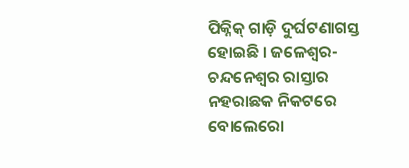ପିକ୍ନିକ୍ ଗାଡ଼ି ଦୁର୍ଘଟଣାଗସ୍ତ ହୋଇଛି । ଜଳେଶ୍ୱର-ଚନ୍ଦନେଶ୍ୱର ରାସ୍ତାର ନହରାଛକ ନିକଟରେ ବୋଲେରୋ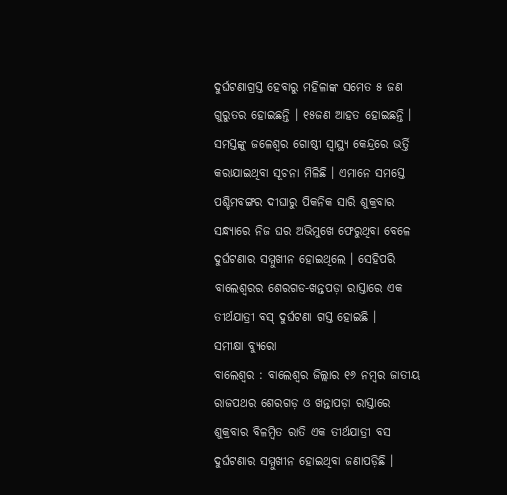ଦୁର୍ଘଟଣାଗ୍ରସ୍ତ ହେବାରୁ ମହିଳାଙ୍କ ସମେତ ୫ ଜଣ ଗୁରୁତର ହୋଇଛନ୍ତି । ୧୫ଜଣ ଆହତ ହୋଇଛନ୍ତି । ସମସ୍ତଙ୍କୁ ଜଳେଶ୍ୱର ଗୋଷ୍ଠୀ ସ୍ୱାସ୍ଥ୍ୟ କେନ୍ଦ୍ରରେ ଭର୍ତ୍ତି କରାଯାଇଥିବା ସୂଚନା ମିଳିଛି । ଏମାନେ ସମସ୍ତେ ପଶ୍ଚିମବଙ୍ଗର ଦୀଘାରୁ ପିକନିକ ସାରି ଶୁକ୍ରବାର ସନ୍ଧ୍ୟାରେ ନିଜ ଘର ଅଭିମୁଖେ ଫେରୁଥିବା ବେଳେ ଦୁର୍ଘଟଣାର ସମ୍ମୁଖୀନ ହୋଇଥିଲେ । ସେହିପରି ବାଲେଶ୍ବରର ଶେରଗଡ-ଖନ୍ତପଡ଼ା ରାସ୍ତାରେ ଏକ ତୀର୍ଥଯାତ୍ରୀ ବସ୍ ଦୁର୍ଘଟଣା ଗସ୍ତ ହୋଇଛି ।
ସମୀକ୍ଷା ବ୍ୟୁରୋ
ବାଲେଶ୍ବର : ବାଲେଶ୍ୱର ଜିଲ୍ଲାର ୧୬ ନମ୍ବର ଜାତୀୟ ରାଜପଥର ଶେରଗଡ଼ ଓ ଖନ୍ତାପଡ଼ା ରାସ୍ତାରେ ଶୁକ୍ରବାର ବିଳମ୍ବିତ ରାତି ଏକ ତୀର୍ଥଯାତ୍ରୀ ବସ ଦୁର୍ଘଟଣାର ସମ୍ମୁଖୀନ ହୋଇଥିବା ଜଣାପଡ଼ିଛି ।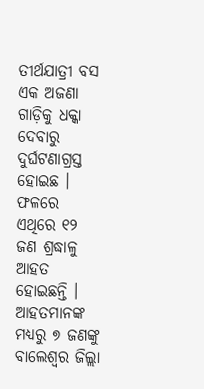ତୀର୍ଥଯାତ୍ରୀ ବସ ଏକ ଅଜଣା ଗାଡ଼ିକୁ ଧକ୍କା ଦେବାରୁ ଦୁର୍ଘଟଣାଗ୍ରସ୍ତ ହୋଇଛ । ଫଳରେ ଏଥିରେ ୧୨ ଜଣ ଶ୍ରଦ୍ଧାଳୁ ଆହତ ହୋଇଛନ୍ତି । ଆହତମାନଙ୍କ ମଧ୍ୟରୁ ୭ ଜଣଙ୍କୁ ବାଲେଶ୍ୱର ଜିଲ୍ଲା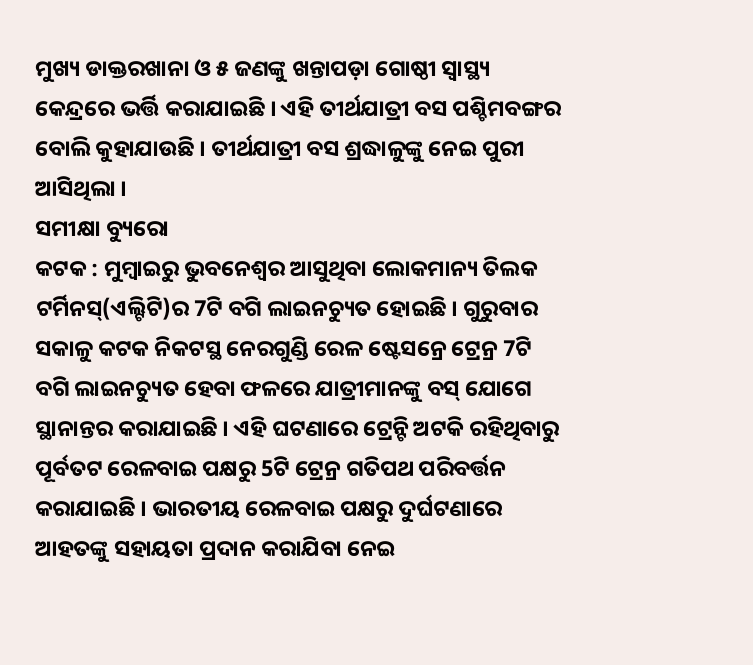ମୁଖ୍ୟ ଡାକ୍ତରଖାନା ଓ ୫ ଜଣଙ୍କୁ ଖନ୍ତାପଡ଼ା ଗୋଷ୍ଠୀ ସ୍ୱାସ୍ଥ୍ୟ କେନ୍ଦ୍ରରେ ଭର୍ତ୍ତି କରାଯାଇଛି । ଏହି ତୀର୍ଥଯାତ୍ରୀ ବସ ପଶ୍ଚିମବଙ୍ଗର ବୋଲି କୁହାଯାଉଛି । ତୀର୍ଥଯାତ୍ରୀ ବସ ଶ୍ରଦ୍ଧାଳୁଙ୍କୁ ନେଇ ପୁରୀ ଆସିଥିଲା ।
ସମୀକ୍ଷା ବ୍ୟୁରୋ
କଟକ : ମୁମ୍ବାଇରୁ ଭୁବନେଶ୍ବର ଆସୁଥିବା ଲୋକମାନ୍ୟ ତିଲକ ଟର୍ମିନସ୍(ଏଲ୍ଟିଟି)ର 7ଟି ବଗି ଲାଇନଚ୍ୟୁତ ହୋଇଛି । ଗୁରୁବାର ସକାଳୁ କଟକ ନିକଟସ୍ଥ ନେରଗୁଣ୍ଡି ରେଳ ଷ୍ଟେସନ୍ରେ ଟ୍ରେନ୍ର 7ଟି ବଗି ଲାଇନଚ୍ୟୁତ ହେବା ଫଳରେ ଯାତ୍ରୀମାନଙ୍କୁ ବସ୍ ଯୋଗେ ସ୍ଥାନାନ୍ତର କରାଯାଇଛି । ଏହି ଘଟଣାରେ ଟ୍ରେନ୍ଟି ଅଟକି ରହିଥିବାରୁ ପୂର୍ବତଟ ରେଳବାଇ ପକ୍ଷରୁ 5ଟି ଟ୍ରେନ୍ର ଗତିପଥ ପରିବର୍ତ୍ତନ କରାଯାଇଛି । ଭାରତୀୟ ରେଳବାଇ ପକ୍ଷରୁ ଦୁର୍ଘଟଣାରେ ଆହତଙ୍କୁ ସହାୟତା ପ୍ରଦାନ କରାଯିବା ନେଇ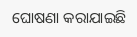ଘୋଷଣା କରାଯାଇଛି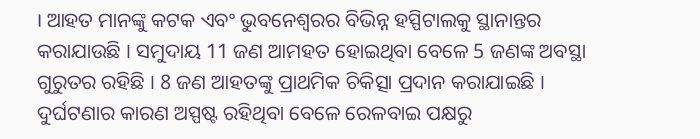। ଆହତ ମାନଙ୍କୁ କଟକ ଏବଂ ଭୁବନେଶ୍ବରର ବିଭିନ୍ନ ହସ୍ପିଟାଲକୁ ସ୍ଥାନାନ୍ତର କରାଯାଉଛି । ସମୁଦାୟ 11 ଜଣ ଆମହତ ହୋଇଥିବା ବେଳେ 5 ଜଣଙ୍କ ଅବସ୍ଥା ଗୁରୁତର ରହିଛି । 8 ଜଣ ଆହତଙ୍କୁ ପ୍ରାଥମିକ ଚିକିତ୍ସା ପ୍ରଦାନ କରାଯାଇଛି । ଦୁର୍ଘଟଣାର କାରଣ ଅସ୍ପଷ୍ଟ ରହିଥିବା ବେଳେ ରେଳବାଇ ପକ୍ଷରୁ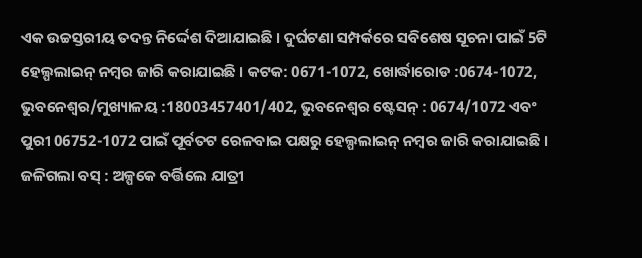ଏକ ଉଚ୍ଚସ୍ତରୀୟ ତଦନ୍ତ ନିର୍ଦ୍ଦେଶ ଦିଆଯାଇଛି । ଦୁର୍ଘଟଣା ସମ୍ପର୍କରେ ସବିଶେଷ ସୂଚନା ପାଇଁ 5ଟି ହେଲ୍ପଲାଇନ୍ ନମ୍ବର ଜାରି କରାଯାଇଛି । କଟକ: 0671-1072, ଖୋର୍ଦ୍ଧାରୋଡ :0674-1072, ଭୁବନେଶ୍ବର/ମୁଖ୍ୟାଳୟ :18003457401/402, ଭୁବନେଶ୍ବର ଷ୍ଟେସନ୍ : 0674/1072 ଏବଂ ପୁରୀ 06752-1072 ପାଇଁ ପୂର୍ବତଟ ରେଳବାଇ ପକ୍ଷରୁ ହେଲ୍ପଲାଇନ୍ ନମ୍ବର ଜାରି କରାଯାଇଛି ।
ଜଳିଗଲା ବସ୍ : ଅଳ୍ପକେ ବର୍ତ୍ତିଲେ ଯାତ୍ରୀ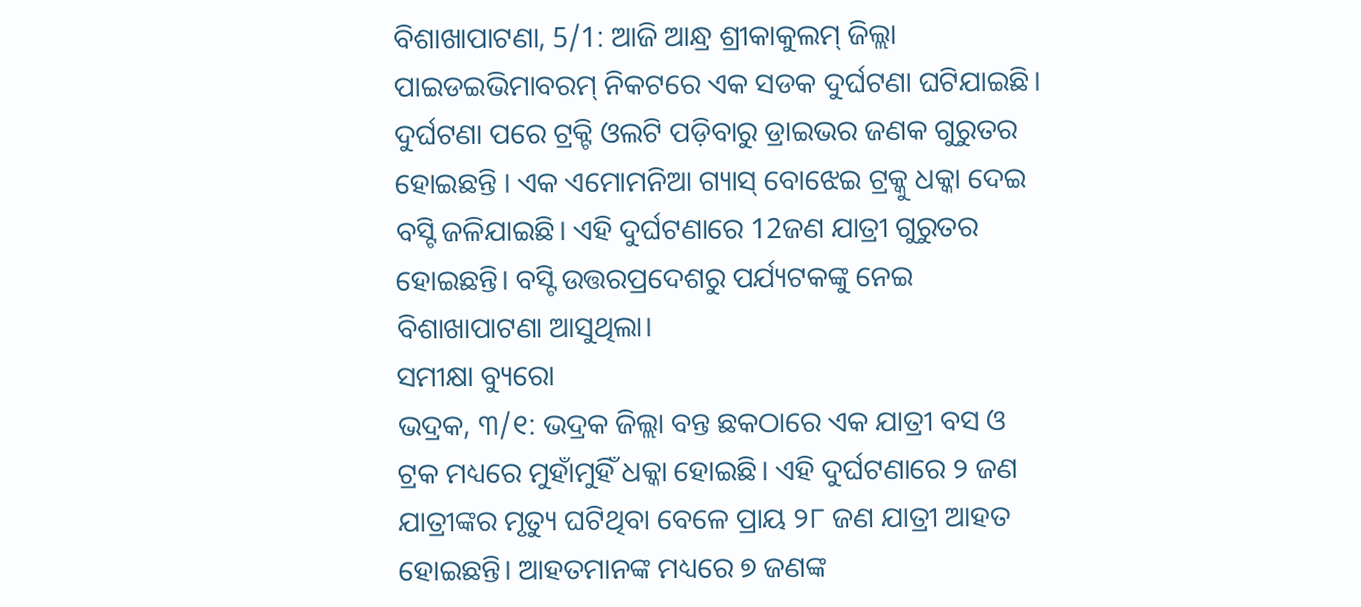ବିଶାଖାପାଟଣା, 5/1: ଆଜି ଆନ୍ଧ୍ର ଶ୍ରୀକାକୁଲମ୍ ଜିଲ୍ଲା ପାଇଡଇଭିମାବରମ୍ ନିକଟରେ ଏକ ସଡକ ଦୁର୍ଘଟଣା ଘଟିଯାଇଛି। ଦୁର୍ଘଟଣା ପରେ ଟ୍ରକ୍ଟି ଓଲଟି ପଡ଼ିବାରୁ ଡ୍ରାଇଭର ଜଣକ ଗୁରୁତର ହୋଇଛନ୍ତି । ଏକ ଏମୋମନିଆ ଗ୍ୟାସ୍ ବୋଝେଇ ଟ୍ରକ୍କୁ ଧକ୍କା ଦେଇ ବସ୍ଟି ଜଳିଯାଇଛି। ଏହି ଦୁର୍ଘଟଣାରେ 12ଜଣ ଯାତ୍ରୀ ଗୁରୁତର ହୋଇଛନ୍ତି। ବସ୍ଟି ଉତ୍ତରପ୍ରଦେଶରୁ ପର୍ଯ୍ୟଟକଙ୍କୁ ନେଇ ବିଶାଖାପାଟଣା ଆସୁଥିଲା।
ସମୀକ୍ଷା ବ୍ୟୁରୋ
ଭଦ୍ରକ, ୩/୧: ଭଦ୍ରକ ଜିଲ୍ଲା ବନ୍ତ ଛକଠାରେ ଏକ ଯାତ୍ରୀ ବସ ଓ ଟ୍ରକ ମଧ୍ୟରେ ମୁହାଁମୁହିଁ ଧକ୍କା ହୋଇଛି। ଏହି ଦୁର୍ଘଟଣାରେ ୨ ଜଣ ଯାତ୍ରୀଙ୍କର ମୃତ୍ୟୁ ଘଟିଥିବା ବେଳେ ପ୍ରାୟ ୨୮ ଜଣ ଯାତ୍ରୀ ଆହତ ହୋଇଛନ୍ତି। ଆହତମାନଙ୍କ ମଧ୍ୟରେ ୭ ଜଣଙ୍କ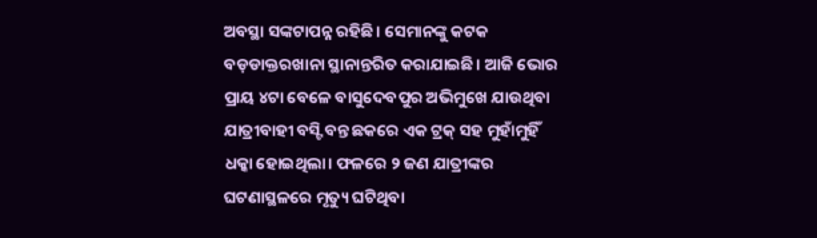ଅବସ୍ଥା ସଙ୍କଟାପନ୍ନ ରହିଛି। ସେମାନଙ୍କୁ କଟକ ବଡ଼ଡାକ୍ତରଖାନା ସ୍ଥାନାନ୍ତରିତ କରାଯାଇଛି। ଆଜି ଭୋର ପ୍ରାୟ ୪ଟା ବେଳେ ବାସୁଦେବପୁର ଅଭିମୁଖେ ଯାଉଥିବା ଯାତ୍ରୀବାହୀ ବସ୍ଟି ବନ୍ତ ଛକରେ ଏକ ଟ୍ରକ୍ ସହ ମୁହାଁମୁହିଁ ଧକ୍କା ହୋଇଥିଲା। ଫଳରେ ୨ ଜଣ ଯାତ୍ରୀଙ୍କର ଘଟଣାସ୍ଥଳରେ ମୃତ୍ୟୁ ଘଟିଥିବା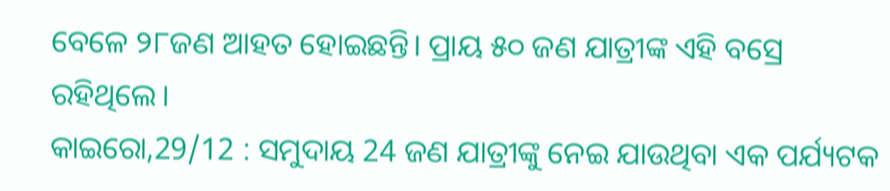ବେଳେ ୨୮ଜଣ ଆହତ ହୋଇଛନ୍ତି। ପ୍ରାୟ ୫୦ ଜଣ ଯାତ୍ରୀଙ୍କ ଏହି ବସ୍ରେ ରହିଥିଲେ।
କାଇରୋ,29/12 : ସମୁଦାୟ 24 ଜଣ ଯାତ୍ରୀଙ୍କୁ ନେଇ ଯାଉଥିବା ଏକ ପର୍ଯ୍ୟଟକ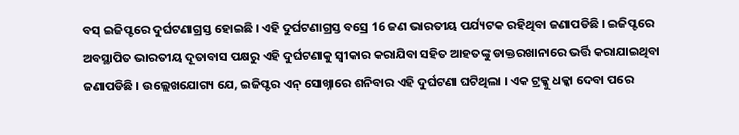ବସ୍ ଇଜିପ୍ଟରେ ଦୁର୍ଘଟଣାଗ୍ରସ୍ତ ହୋଇଛି । ଏହି ଦୁର୍ଘଟଣାଗ୍ରସ୍ତ ବସ୍ରେ 16 ଜଣ ଭାରତୀୟ ପର୍ଯ୍ୟଟକ ରହିଥିବା ଜଣାପଡିଛି । ଇଜିପ୍ଟରେ ଅବସ୍ଥାପିତ ଭାରତୀୟ ଦୂତାବାସ ପକ୍ଷରୁ ଏହି ଦୁର୍ଘଟଣାକୁ ସ୍ବୀକାର କରାଯିବା ସହିତ ଆହତଙ୍କୁ ଡାକ୍ତରଖାନାରେ ଭର୍ତ୍ତି କରାଯାଇଥିବା ଜଣାପଡିଛି । ଉଲ୍ଲେଖଯୋଗ୍ୟ ଯେ, ଇଜିପ୍ଟର ଏନ୍ ସୋଖ୍ନାରେ ଶନିବାର ଏହି ଦୁର୍ଘଟଣା ଘଟିଥିଲା । ଏକ ଟ୍ରକ୍କୁ ଧକ୍କା ଦେବା ପରେ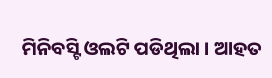ମିନିବସ୍ଟି ଓଲଟି ପଡିଥିଲା । ଆହତ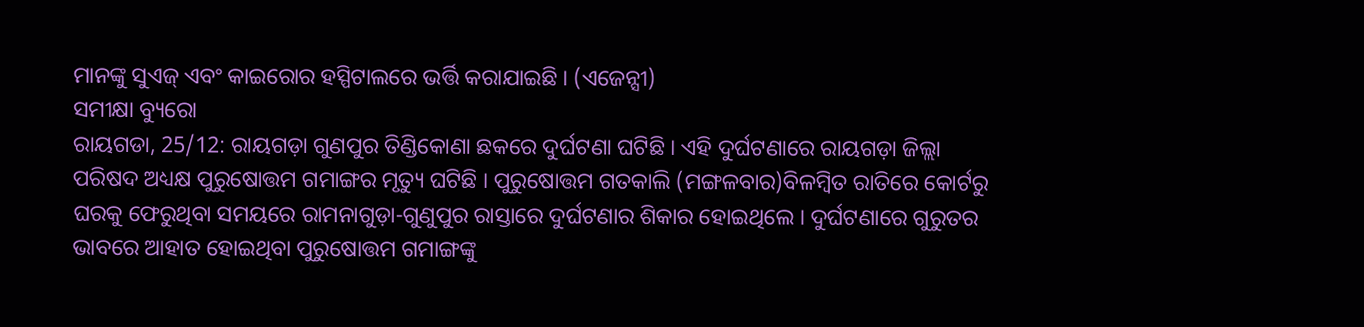ମାନଙ୍କୁ ସୁଏଜ୍ ଏବଂ କାଇରୋର ହସ୍ପିଟାଲରେ ଭର୍ତ୍ତି କରାଯାଇଛି । (ଏଜେନ୍ସୀ)
ସମୀକ୍ଷା ବ୍ୟୁରୋ
ରାୟଗଡା, 25/12: ରାୟଗଡ଼ା ଗୁଣପୁର ତିଣ୍ଡିକୋଣା ଛକରେ ଦୁର୍ଘଟଣା ଘଟିଛି । ଏହି ଦୁର୍ଘଟଣାରେ ରାୟଗଡ଼ା ଜିଲ୍ଲା ପରିଷଦ ଅଧ୍ୟକ୍ଷ ପୁରୁଷୋତ୍ତମ ଗମାଙ୍ଗର ମୃତ୍ୟୁ ଘଟିଛି । ପୁରୁଷୋତ୍ତମ ଗତକାଲି (ମଙ୍ଗଳବାର)ବିଳମ୍ବିତ ରାତିରେ କୋର୍ଟରୁ ଘରକୁ ଫେରୁଥିବା ସମୟରେ ରାମନାଗୁଡ଼ା-ଗୁଣୁପୁର ରାସ୍ତାରେ ଦୁର୍ଘଟଣାର ଶିକାର ହୋଇଥିଲେ । ଦୁର୍ଘଟଣାରେ ଗୁରୁତର ଭାବରେ ଆହାତ ହୋଇଥିବା ପୁରୁଷୋତ୍ତମ ଗମାଙ୍ଗଙ୍କୁ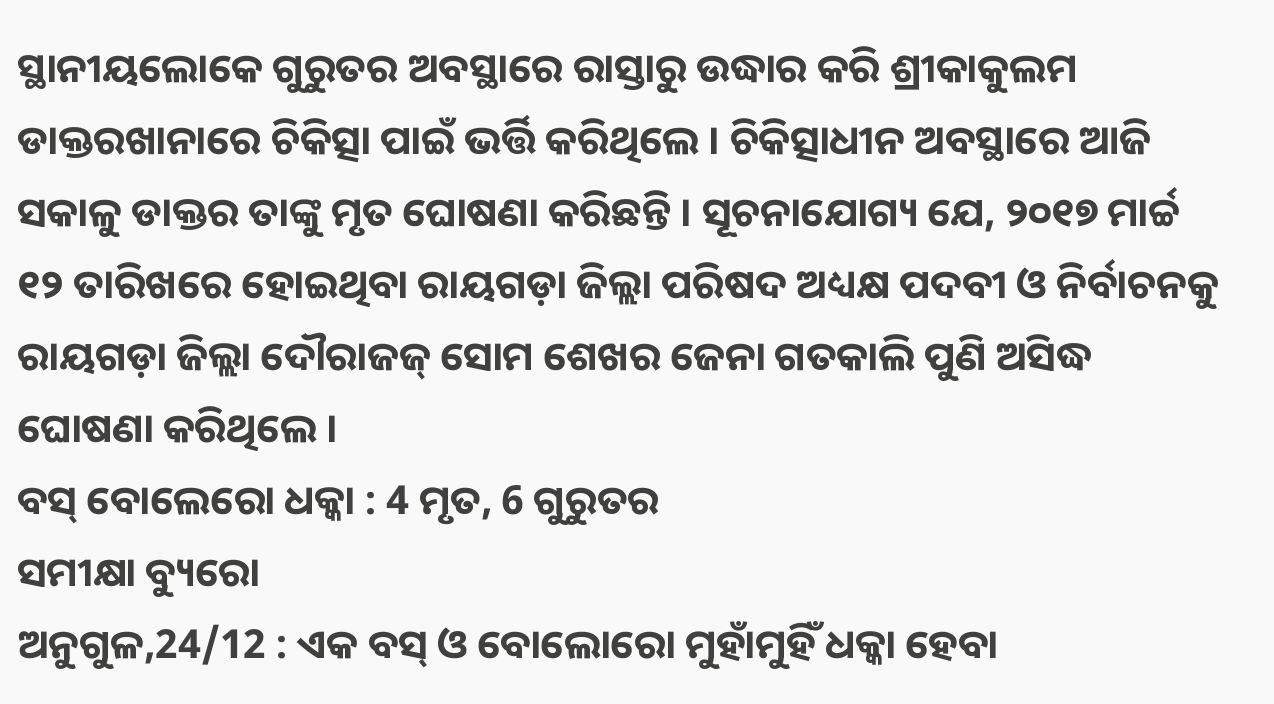ସ୍ଥାନୀୟଲୋକେ ଗୁରୁତର ଅବସ୍ଥାରେ ରାସ୍ତାରୁ ଉଦ୍ଧାର କରି ଶ୍ରୀକାକୁଲମ ଡାକ୍ତରଖାନାରେ ଚିକିତ୍ସା ପାଇଁ ଭର୍ତ୍ତି କରିଥିଲେ । ଚିକିତ୍ସାଧୀନ ଅବସ୍ଥାରେ ଆଜି ସକାଳୁ ଡାକ୍ତର ତାଙ୍କୁ ମୃତ ଘୋଷଣା କରିଛନ୍ତି । ସୂଚନାଯୋଗ୍ୟ ଯେ, ୨୦୧୭ ମାର୍ଚ୍ଚ ୧୨ ତାରିଖରେ ହୋଇଥିବା ରାୟଗଡ଼ା ଜିଲ୍ଲା ପରିଷଦ ଅଧ୍ୟକ୍ଷ ପଦବୀ ଓ ନିର୍ବାଚନକୁ ରାୟଗଡ଼ା ଜିଲ୍ଲା ଦୌରାଜଜ୍ ସୋମ ଶେଖର ଜେନା ଗତକାଲି ପୁଣି ଅସିଦ୍ଧ ଘୋଷଣା କରିଥିଲେ ।
ବସ୍ ବୋଲେରୋ ଧକ୍କା : 4 ମୃତ, 6 ଗୁରୁତର
ସମୀକ୍ଷା ବ୍ୟୁରୋ
ଅନୁଗୁଳ,24/12 : ଏକ ବସ୍ ଓ ବୋଲୋରୋ ମୁହାଁମୁହିଁ ଧକ୍କା ହେବା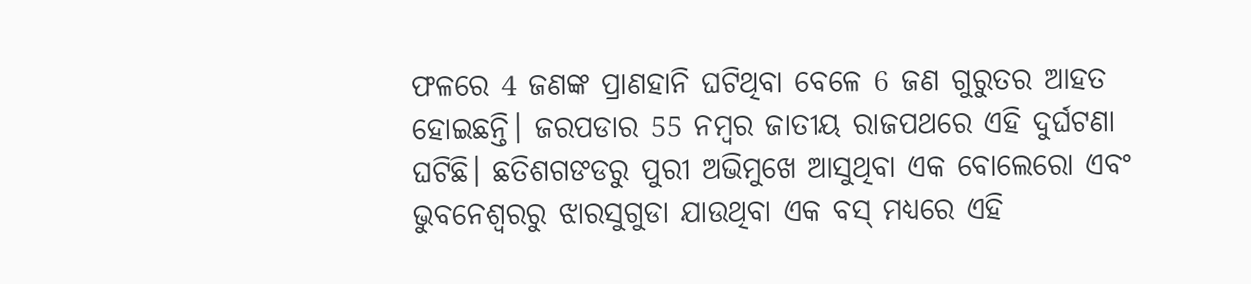ଫଳରେ 4 ଜଣଙ୍କ ପ୍ରାଣହାନି ଘଟିଥିବା ବେଳେ 6 ଜଣ ଗୁରୁତର ଆହତ ହୋଇଛନ୍ତି। ଜରପଡାର 55 ନମ୍ବର ଜାତୀୟ ରାଜପଥରେ ଏହି ଦୁର୍ଘଟଣା ଘଟିଛି। ଛତିଶଗଙଡରୁ ପୁରୀ ଅଭିମୁଖେ ଆସୁଥିବା ଏକ ବୋଲେରୋ ଏବଂ ଭୁବନେଶ୍ବରରୁ ଝାରସୁଗୁଡା ଯାଉଥିବା ଏକ ବସ୍ ମଧ୍ୟରେ ଏହି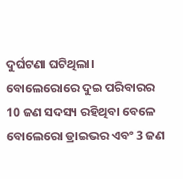ଦୁର୍ଘଟଣା ଘଟିଥିଲା। ବୋଲେରୋରେ ଦୁଇ ପରିବାରର 10 ଜଣ ସଦସ୍ୟ ରହିଥିବା ବେଳେ ବୋଲେରୋ ଡ୍ରାଇଭର ଏବଂ 3 ଜଣ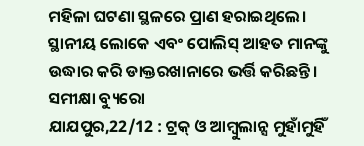ମହିଳା ଘଟଣା ସ୍ଥଳରେ ପ୍ରାଣ ହରାଇଥିଲେ। ସ୍ଥାନୀୟ ଲୋକେ ଏବଂ ପୋଲିସ୍ ଆହତ ମାନଙ୍କୁ ଉଦ୍ଧାର କରି ଡାକ୍ତରଖାନାରେ ଭର୍ତ୍ତି କରିଛନ୍ତି।
ସମୀକ୍ଷା ବ୍ୟୁରୋ
ଯାଯପୁର,22/12 : ଟ୍ରକ୍ ଓ ଆମ୍ବୁଲାନ୍ସ ମୁହାଁମୁହିଁ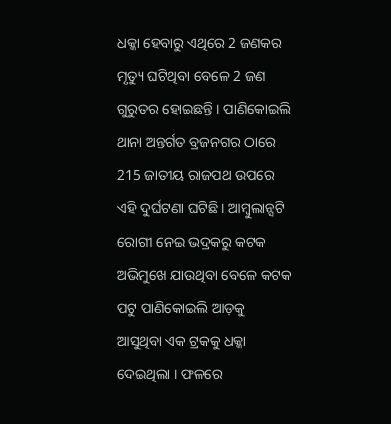ଧକ୍କା ହେବାରୁ ଏଥିରେ 2 ଜଣକର ମୃତ୍ୟୁ ଘଟିଥିବା ବେଳେ 2 ଜଣ ଗୁରୁତର ହୋଇଛନ୍ତି । ପାଣିକୋଇଲି ଥାନା ଅନ୍ତର୍ଗତ ବ୍ରଜନଗର ଠାରେ 215 ଜାତୀୟ ରାଜପଥ ଉପରେ ଏହି ଦୁର୍ଘଟଣା ଘଟିଛି । ଆମ୍ବୁଲାନ୍ସଟି ରୋଗୀ ନେଇ ଭଦ୍ରକରୁ କଟକ ଅଭିମୁଖେ ଯାଉଥିବା ବେଳେ କଟକ ପଟୁ ପାଣିକୋଇଲି ଆଡ଼କୁ ଆସୁଥିବା ଏକ ଟ୍ରକକୁ ଧକ୍କା ଦେଇଥିଲା । ଫଳରେ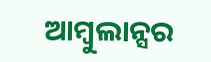ଆମ୍ବୁଲାନ୍ସର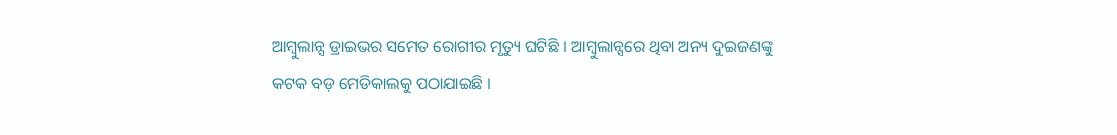ଆମ୍ବୁଲାନ୍ସ ଡ୍ରାଇଭର ସମେତ ରୋଗୀର ମୃତ୍ୟୁ ଘଟିଛି । ଆମ୍ବୁଲାନ୍ସରେ ଥିବା ଅନ୍ୟ ଦୁଇଜଣଙ୍କୁ କଟକ ବଡ଼ ମେଡିକାଲକୁ ପଠାଯାଇଛି ।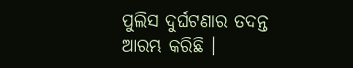ପୁଲିସ ଦୁର୍ଘଟଣାର ତଦନ୍ତ ଆରମ୍ଭ କରିଛି ।